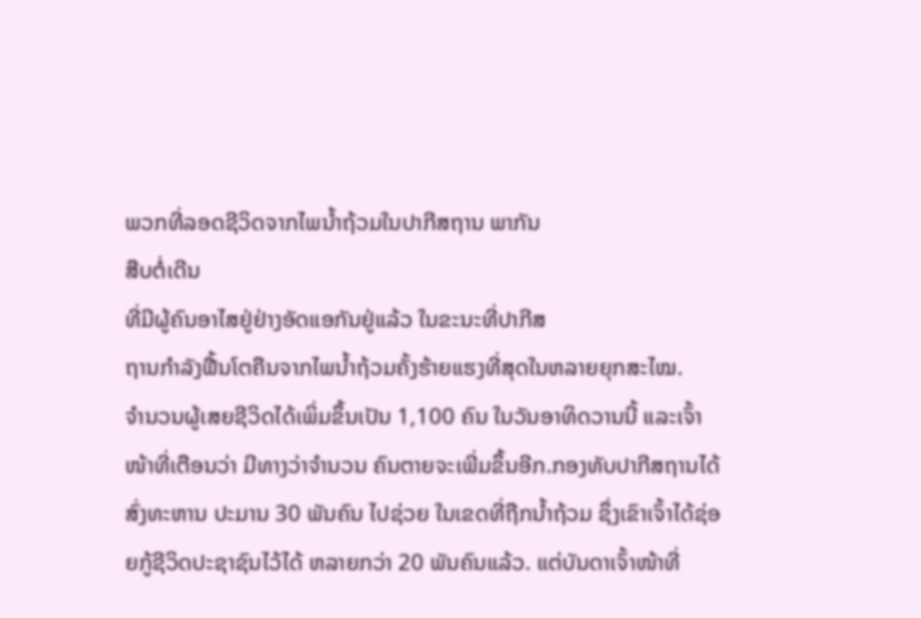ພວກທີ່ລອດຊີວິດຈາກໄພນໍ້າຖ້ວມໃນປາກີສຖານ ພາກັນ
ສືບຕໍ່ເດີນ
ທີ່ມີຜູ້ຄົນອາໄສຢູ່ຢ່າງອັດແອກັນຢູ່ແລ້ວ ໃນຂະນະທີ່ປາກີສ
ຖານກຳລັງຟື້ນໂຕຄືນຈາກໄພນໍ້າຖ້ວມຄັ້ງຮ້າຍແຮງທີ່ສຸດໃນຫລາຍຍຸກສະໄໝ.
ຈຳນວນຜູ້ເສຍຊີວິດໄດ້ເພິ່ມຂຶ້ນເປັນ 1,100 ຄົນ ໃນວັນອາທິດວານນີ້ ແລະເຈົ້າໜ້າທີ່ເຕືອນວ່າ ມີທາງວ່າຈໍານວນ ຄົນຕາຍຈະເພີ່ມຂຶ້ນອີກ.ກອງທັບປາກີສຖານໄດ້ສົ່ງທະຫານ ປະມານ 30 ພັນຄົນ ໄປຊ່ວຍ ໃນເຂດທີ່ຖືກນໍ້າຖ້ວມ ຊຶ່ງເຂົາເຈົ້າໄດ້ຊ່ອຍກູ້ຊີວິດປະຊາຊົນໄວ້ໄດ້ ຫລາຍກວ່າ 20 ພັນຄົນແລ້ວ. ແຕ່ບັນດາເຈົ້າໜ້າທີ່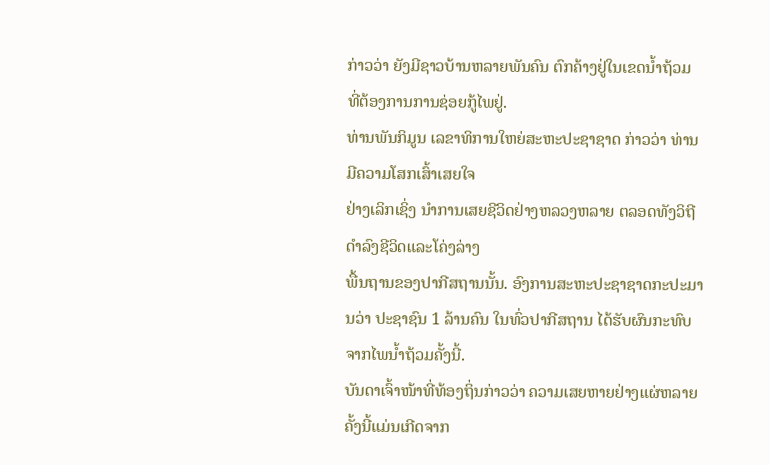ກ່າວວ່າ ຍັງມີຊາວບ້ານຫລາຍພັນຄົນ ຕົກຄ້າງຢູ່ໃນເຂດນໍ້າຖ້ວມ ທີ່ຕ້ອງການການຊ່ອຍກູ້ໄພຢູ່.
ທ່ານພັນກິມູນ ເລຂາທິການໃຫຍ່ສະຫະປະຊາຊາດ ກ່າວວ່າ ທ່ານມີຄວາມໂສກເສົ້າເສຍໃຈ
ຢ່າງເລິກເຊິ່ງ ນໍາການເສຍຊີວິດຢ່າງຫລວງຫລາຍ ຕລອດທັງວິຖີດໍາລົງຊີວິດແລະໂຄ່ງລ່າງ
ພື້ນຖານຂອງປາກີສຖານນັ້ນ. ອົງການສະຫະປະຊາຊາດກະປະມານວ່າ ປະຊາຊົນ 1 ລ້ານຄົນ ໃນທົ່ວປາກີສຖານ ໄດ້ຮັບຜົນກະທົບຈາກໄພນໍ້າຖ້ວມຄັ້ງນີ້.
ບັນດາເຈົ້າໜ້າທີ່ທ້ອງຖິ່ນກ່າວວ່າ ຄວາມເສຍຫາຍຢ່າງແຜ່ຫລາຍຄັ້ງນີ້ແມ່ນເກີດຈາກ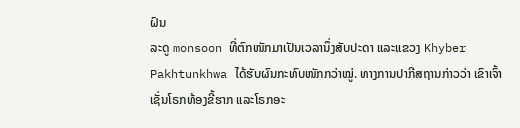ຝົນ
ລະດູ monsoon ທີ່ຕົກໜັກມາເປັນເວລານຶ່ງສັບປະດາ ແລະແຂວງ Khyber
Pakhtunkhwa ໄດ້ຮັບຜົນກະທົບໜັກກວ່າໝູ່. ທາງການປາກີສຖານກ່າວວ່າ ເຂົາເຈົ້າ ເຊັ່ນໂຣກທ້ອງຂີ້ຮາກ ແລະໂຣກອະ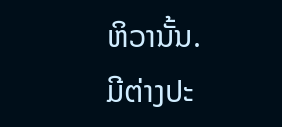ຫິວານັ້ນ.
ມີຕ່າງປະ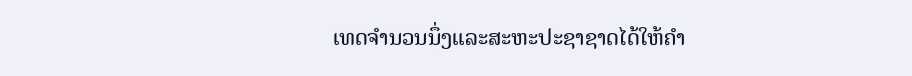ເທດຈໍານວນນຶ່ງແລະສະຫະປະຊາຊາດໄດ້ໃຫ້ຄໍາ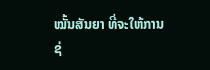ໝັ້ນສັນຍາ ທີ່ຈະໃຫ້ການຊ່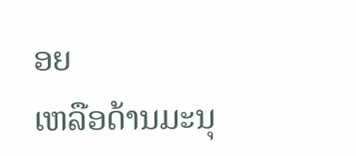ອຍ
ເຫລືອດ້ານມະນຸ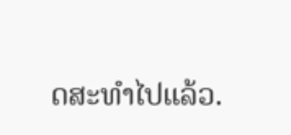ດສະທໍາໄປແລ້ວ.